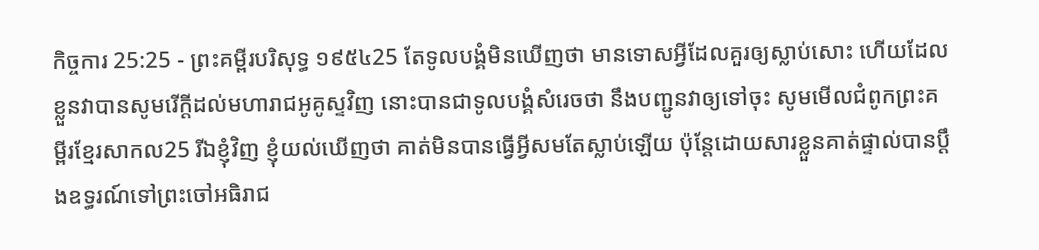កិច្ចការ 25:25 - ព្រះគម្ពីរបរិសុទ្ធ ១៩៥៤25 តែទូលបង្គំមិនឃើញថា មានទោសអ្វីដែលគួរឲ្យស្លាប់សោះ ហើយដែលខ្លួនវាបានសូមរើក្តីដល់មហារាជអូគូស្ទវិញ នោះបានជាទូលបង្គំសំរេចថា នឹងបញ្ជូនវាឲ្យទៅចុះ សូមមើលជំពូកព្រះគម្ពីរខ្មែរសាកល25 រីឯខ្ញុំវិញ ខ្ញុំយល់ឃើញថា គាត់មិនបានធ្វើអ្វីសមតែស្លាប់ឡើយ ប៉ុន្តែដោយសារខ្លួនគាត់ផ្ទាល់បានប្ដឹងឧទ្ធរណ៍ទៅព្រះចៅអធិរាជ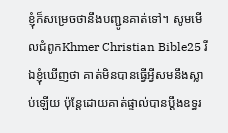ខ្ញុំក៏សម្រេចថានឹងបញ្ជូនគាត់ទៅ។ សូមមើលជំពូកKhmer Christian Bible25 រីឯខ្ញុំឃើញថា គាត់មិនបានធ្វើអ្វីសមនឹងស្លាប់ឡើយ ប៉ុន្ដែដោយគាត់ផ្ទាល់បានប្ដឹងឧទ្ធរ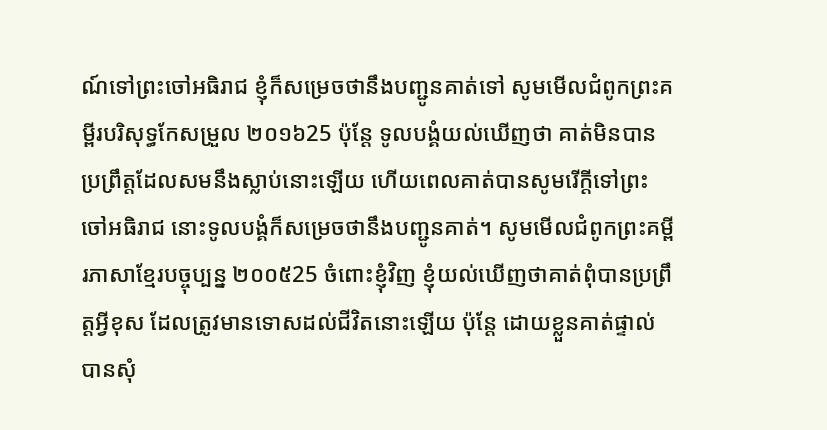ណ៍ទៅព្រះចៅអធិរាជ ខ្ញុំក៏សម្រេចថានឹងបញ្ជូនគាត់ទៅ សូមមើលជំពូកព្រះគម្ពីរបរិសុទ្ធកែសម្រួល ២០១៦25 ប៉ុន្ដែ ទូលបង្គំយល់ឃើញថា គាត់មិនបានប្រព្រឹត្តដែលសមនឹងស្លាប់នោះឡើយ ហើយពេលគាត់បានសូមរើក្តីទៅព្រះចៅអធិរាជ នោះទូលបង្គំក៏សម្រេចថានឹងបញ្ជូនគាត់។ សូមមើលជំពូកព្រះគម្ពីរភាសាខ្មែរបច្ចុប្បន្ន ២០០៥25 ចំពោះខ្ញុំវិញ ខ្ញុំយល់ឃើញថាគាត់ពុំបានប្រព្រឹត្តអ្វីខុស ដែលត្រូវមានទោសដល់ជីវិតនោះឡើយ ប៉ុន្តែ ដោយខ្លួនគាត់ផ្ទាល់បានសុំ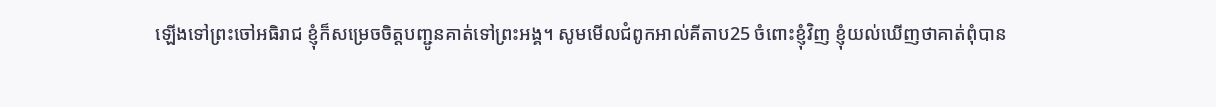ឡើងទៅព្រះចៅអធិរាជ ខ្ញុំក៏សម្រេចចិត្តបញ្ជូនគាត់ទៅព្រះអង្គ។ សូមមើលជំពូកអាល់គីតាប25 ចំពោះខ្ញុំវិញ ខ្ញុំយល់ឃើញថាគាត់ពុំបាន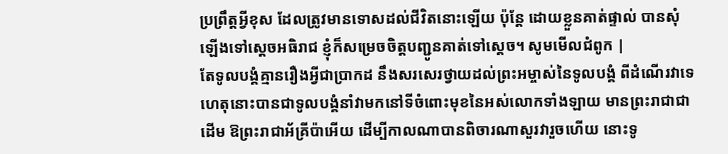ប្រព្រឹត្ដអ្វីខុស ដែលត្រូវមានទោសដល់ជីវិតនោះឡើយ ប៉ុន្ដែ ដោយខ្លួនគាត់ផ្ទាល់ បានសុំឡើងទៅស្តេចអធិរាជ ខ្ញុំក៏សម្រេចចិត្ដបញ្ជូនគាត់ទៅស្តេច។ សូមមើលជំពូក |
តែទូលបង្គំគ្មានរឿងអ្វីជាប្រាកដ នឹងសរសេរថ្វាយដល់ព្រះអម្ចាស់នៃទូលបង្គំ ពីដំណើរវាទេ ហេតុនោះបានជាទូលបង្គំនាំវាមកនៅទីចំពោះមុខនៃអស់លោកទាំងឡាយ មានព្រះរាជាជាដើម ឱព្រះរាជាអ័គ្រីប៉ាអើយ ដើម្បីកាលណាបានពិចារណាសួរវារួចហើយ នោះទូ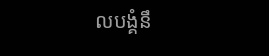លបង្គំនឹ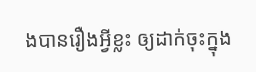ងបានរឿងអ្វីខ្លះ ឲ្យដាក់ចុះក្នុង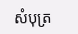សំបុត្រ